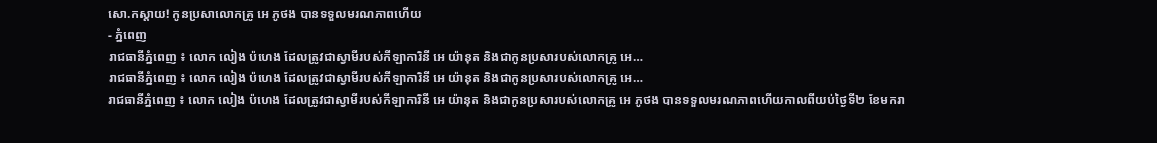សោ.កស្តាយ! កូនប្រសាលោកគ្រូ អេ ភូថង បានទទួលមរណភាពហើយ
- ភ្នំពេញ
រាជធានីភ្នំពេញ ៖ លោក លៀង ប៉ហេង ដែលត្រូវជាស្វាមីរបស់កីឡាការិនី អេ យ៉ានុត និងជាកូនប្រសារបស់លោកគ្រូ អេ…
រាជធានីភ្នំពេញ ៖ លោក លៀង ប៉ហេង ដែលត្រូវជាស្វាមីរបស់កីឡាការិនី អេ យ៉ានុត និងជាកូនប្រសារបស់លោកគ្រូ អេ…
រាជធានីភ្នំពេញ ៖ លោក លៀង ប៉ហេង ដែលត្រូវជាស្វាមីរបស់កីឡាការិនី អេ យ៉ានុត និងជាកូនប្រសារបស់លោកគ្រូ អេ ភូថង បានទទួលមរណភាពហើយកាលពីយប់ថ្ងៃទី២ ខែមករា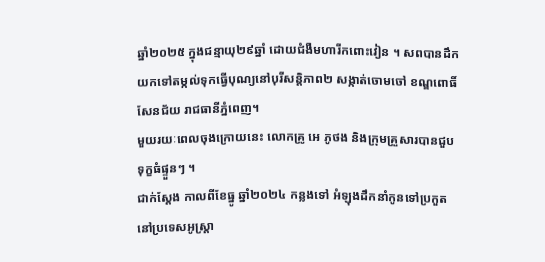ឆ្នាំ២០២៥ ក្នុងជន្មាយុ២៩ឆ្នាំ ដោយជំងឺមហារីកពោះវៀន ។ សពបានដឹកយកទៅតម្កល់ទុកធ្វើបុណ្យនៅបុរីសន្តិភាព២ សង្កាត់ចោមចៅ ខណ្ឌពោធិ៍សែនជ័យ រាជធានីភ្នំពេញ។
មួយរយៈពេលចុងក្រោយនេះ លោកគ្រូ អេ ភូថង និងក្រុមគ្រួសារបានជួបទុក្ខធំផ្ទួនៗ ។
ជាក់ស្ដែង កាលពីខែធ្នូ ឆ្នាំ២០២៤ កន្លងទៅ អំឡុងដឹកនាំកូនទៅប្រកួតនៅប្រទេសអូស្ត្រា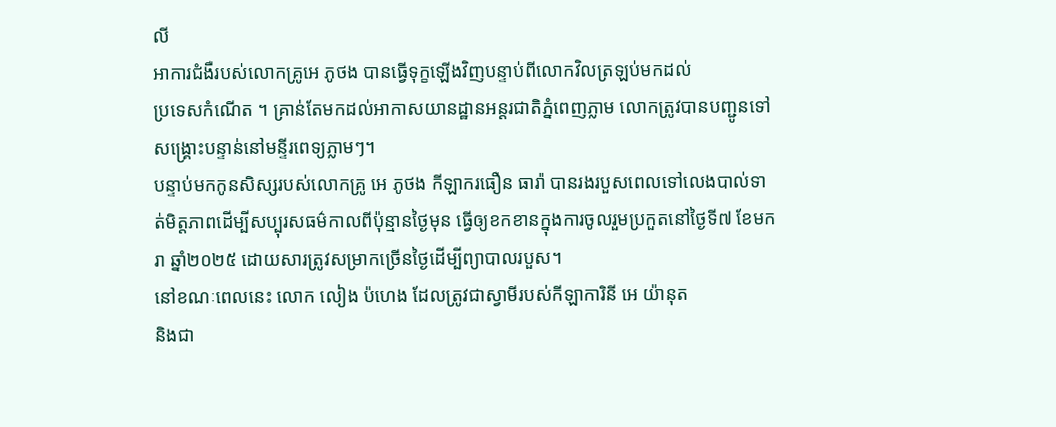លី
អាការជំងឺរបស់លោកគ្រូអេ ភូថង បានធ្វើទុក្ខឡើងវិញបន្ទាប់ពីលោកវិលត្រឡប់មកដល់
ប្រទេសកំណើត ។ គ្រាន់តែមកដល់អាកាសយានដ្ឋានអន្តរជាតិភ្នំពេញភ្លាម លោកត្រូវបានបញ្ជូនទៅសង្គ្រោះបន្ទាន់នៅមន្ទីរពេទ្យភ្លាមៗ។
បន្ទាប់មកកូនសិស្សរបស់លោកគ្រូ អេ ភូថង កីឡាករធឿន ធារ៉ា បានរងរបួសពេលទៅលេងបាល់ទាត់មិត្តភាពដើម្បីសប្បុរសធម៌កាលពីប៉ុន្មានថ្ងៃមុន ធ្វើឲ្យខកខានក្នុងការចូលរួមប្រកួតនៅថ្ងៃទី៧ ខែមករា ឆ្នាំ២០២៥ ដោយសារត្រូវសម្រាកច្រើនថ្ងៃដើម្បីព្យាបាលរបួស។
នៅខណៈពេលនេះ លោក លៀង ប៉ហេង ដែលត្រូវជាស្វាមីរបស់កីឡាការិនី អេ យ៉ានុត
និងជា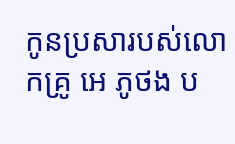កូនប្រសារបស់លោកគ្រូ អេ ភូថង ប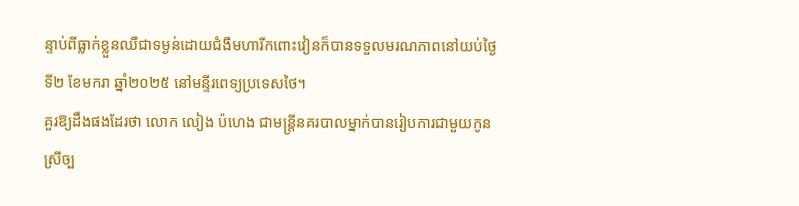ន្ទាប់ពីធ្លាក់ខ្លួនឈឺជាទម្ងន់ដោយជំងឺមហារីកពោះវៀនក៏បានទទួលមរណភាពនៅយប់ថ្ងៃទី២ ខែមករា ឆ្នាំ២០២៥ នៅមន្ទីរពេទ្យប្រទេសថៃ។
គួរឱ្យដឹងផងដែរថា លោក លៀង ប៉ហេង ជាមន្ត្រីនគរបាលម្នាក់បានរៀបការជាមួយកូន
ស្រីច្ប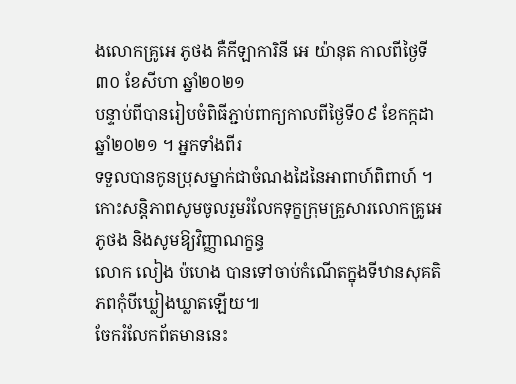ងលោកគ្រូអេ ភូថង គឺកីឡាការិនី អេ យ៉ានុត កាលពីថ្ងៃទី៣០ ខែសីហា ឆ្នាំ២០២១
បន្ទាប់ពីបានរៀបចំពិធីភ្ជាប់ពាក្យកាលពីថ្ងៃទី០៩ ខែកក្កដា ឆ្នាំ២០២១ ។ អ្នកទាំងពីរ
ទទួលបានកូនប្រុសម្នាក់ជាចំណងដៃនៃអាពាហ៍ពិពាហ៍ ។
កោះសន្តិភាពសូមចូលរួមរំលែកទុក្ខក្រុមគ្រួសារលោកគ្រូអេ ភូថង និងសូមឱ្យវិញ្ញាណក្ខន្ធ
លោក លៀង ប៉ហេង បានទៅចាប់កំណើតក្នុងទីឋានសុគតិភពកុំបីឃ្លៀងឃ្លាតឡើយ៕
ចែករំលែកព័តមាននេះ